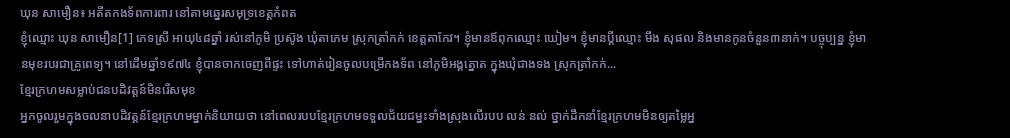ឃុន សាមឿន៖ អតីតកងទ័ពការពារ នៅតាមឆ្នេរសមុទ្រខេត្តកំពត
ខ្ញុំឈ្មោះ ឃុន សាមឿន[1] ភេទស្រី អាយុ៤៨ឆ្នាំ រស់នៅភូមិ ប្រស៊ូង ឃុំតាភេម ស្រុកត្រាំកក់ ខេត្តតាកែវ។ ខ្ញុំមានឪពុកឈ្មោះ ឃៀម។ ខ្ញុំមានប្ដីឈ្មោះ មឹង សុផល និងមានកូនចំនួន៣នាក់។ បច្ចុប្បន្ន ខ្ញុំមានមុខរបរជាគ្រូពេទ្យ។ នៅដើមឆ្នាំ១៩៧៤ ខ្ញុំបានចាកចេញពីផ្ទះ ទៅហាត់រៀនចូលបម្រើកងទ័ព នៅភូមិអង្គត្នោត ក្នុងឃុំជាងទង ស្រុកត្រាំកក់...
ខ្មែរក្រហមសម្លាប់ជនបដិវត្តន៍មិនរើសមុខ
អ្នកចូលរួមក្នុងចលនាបដិវត្តន៍ខ្មែរក្រហមម្នាក់និយាយថា នៅពេលរបបខ្មែរក្រហមទទួលជ័យជម្នះទាំងស្រុងលើរបប លន់ នល់ ថ្នាក់ដឹកនាំខ្មែរក្រហមមិនឲ្យតម្លៃអ្ន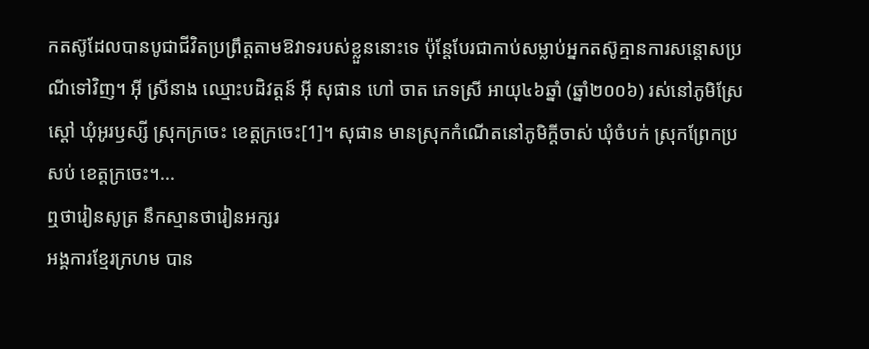កតស៊ូដែលបានបូជាជីវិតប្រព្រឹត្តតាមឱវាទរបស់ខ្លួននោះទេ ប៉ុន្តែបែរជាកាប់សម្លាប់អ្នកតស៊ូគ្មានការសន្ដោសប្រណីទៅវិញ។ អ៊ី ស្រីនាង ឈ្មោះបដិវត្តន៍ អ៊ី សុផាន ហៅ ចាត ភេទស្រី អាយុ៤៦ឆ្នាំ (ឆ្នាំ២០០៦) រស់នៅភូមិស្រែស្ដៅ ឃុំអូរឫស្សី ស្រុកក្រចេះ ខេត្ដក្រចេះ[1]។ សុផាន មានស្រុកកំណើតនៅភូមិក្តីចាស់ ឃុំចំបក់ ស្រុកព្រែកប្រសប់ ខេត្តក្រចេះ។...
ឮថារៀនសូត្រ នឹកស្មានថារៀនអក្សរ
អង្គការខ្មែរក្រហម បាន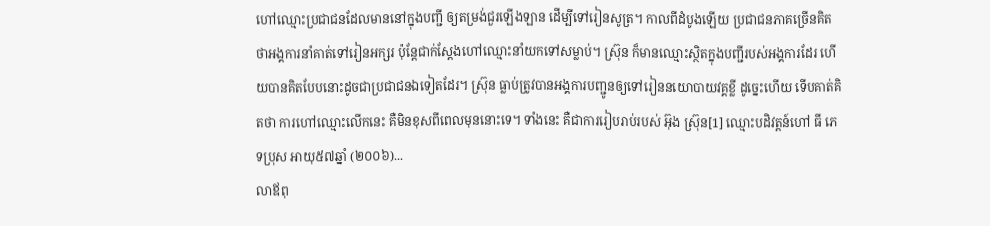ហៅឈ្មោះប្រជាជនដែលមាននៅក្នុងបញ្ជី ឲ្យតម្រង់ជួរឡើងឡាន ដើម្បីទៅរៀនសូត្រ។ កាលពីដំបូងឡើយ ប្រជាជនភាគច្រើនគិតថាអង្គការនាំគាត់ទៅរៀនអក្សរ ប៉ុន្តែជាក់ស្ដែងហៅឈ្មោះនាំយកទៅសម្លាប់។ ស្រ៊ុន ក៏មានឈ្មោះស្ថិតក្នុងបញ្ជីរបស់អង្គការដែរ ហើយបានគិតបែបនោះដូចជាប្រជាជនឯទៀតដែរ។ ស្រ៊ុន ធ្លាប់ត្រូវបានអង្គការបញ្ជូនឲ្យទៅរៀននយោបាយវគ្គខ្លី ដូច្នេះហើយ ទើបគាត់គិតថា ការហៅឈ្មោះលើកនេះ គឺមិនខុសពីពេលមុននោះទេ។ ទាំងនេះ គឺជាការរៀបរាប់របស់ អ៊ុង ស្រ៊ុន[1] ឈ្មោះបដិវត្តន៍ហៅ ធី ភេទប្រុស អាយុ៥៧ឆ្នាំ (២០០៦)...
លាឪពុ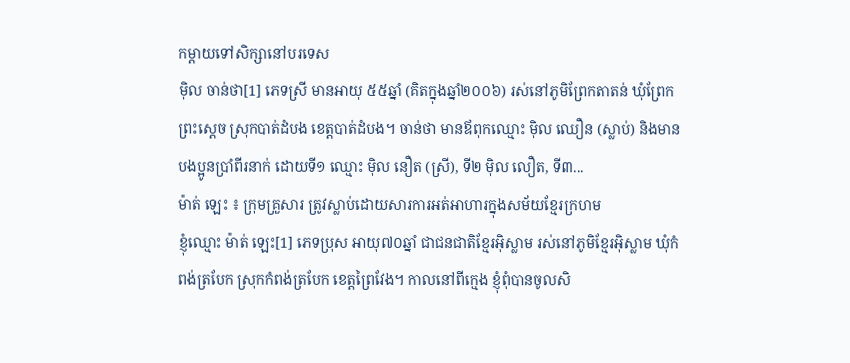កម្ដាយទៅសិក្សានៅបរទេស
ម៉ិល ចាន់ថា[1] ភេទស្រី មានអាយុ ៥៥ឆ្នាំ (គិតក្នុងឆ្នាំ២០០៦) រស់នៅភូមិព្រែកតាតន់ ឃុំព្រែកព្រះស្ដេច ស្រុកបាត់ដំបង ខេត្តបាត់ដំបង។ ចាន់ថា មានឪពុកឈ្មោះ ម៉ិល ឈឿន (ស្លាប់) និងមានបងប្អូនប្រាំពីរនាក់ ដោយទី១ ឈ្មោះ ម៉ិល នឿត (ស្រី), ទី២ ម៉ិល លឿត, ទី៣...
ម៉ាត់ ឡេះ ៖ ក្រុមគ្រួសារ ត្រូវស្លាប់ដោយសារការអត់អាហារក្នុងសម័យខ្មែរក្រហម
ខ្ញុំឈ្មោះ ម៉ាត់ ឡេះ[1] ភេទប្រុស អាយុ៧០ឆ្នាំ ជាជនជាតិខ្មែរអ៊ិស្លាម រស់នៅភូមិខ្មែរអ៊ិស្លាម ឃុំកំពង់ត្របែក ស្រុកកំពង់ត្របែក ខេត្តព្រៃវែង។ កាលនៅពីក្មេង ខ្ញុំពុំបានចូលសិ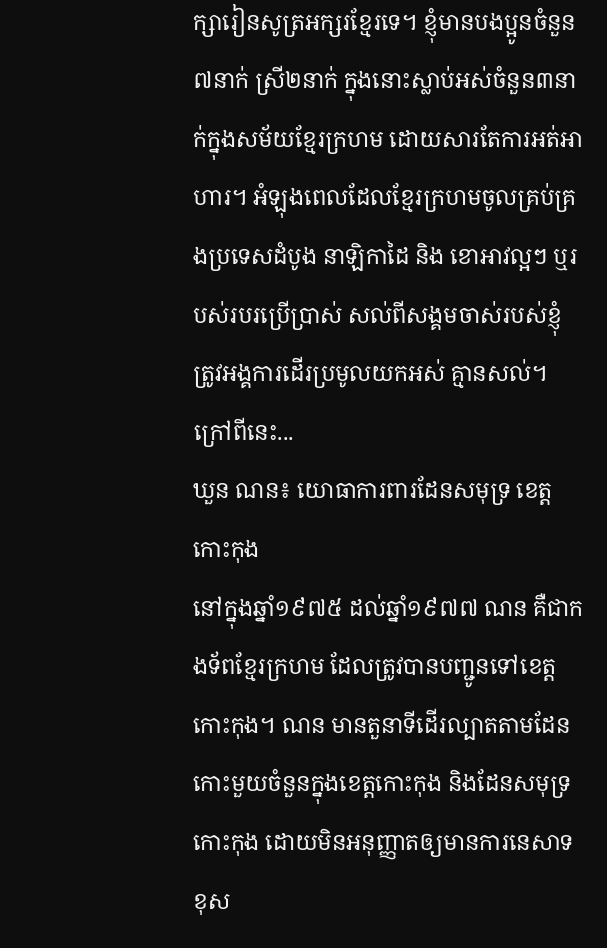ក្សារៀនសូត្រអក្សរខ្មែរទេ។ ខ្ញុំមានបងប្អូនចំនួន៧នាក់ ស្រី២នាក់ ក្នុងនោះស្លាប់អស់ចំនួន៣នាក់ក្នុងសម័យខ្មែរក្រហម ដោយសារតែការអត់អាហារ។ អំឡុងពេលដែលខ្មែរក្រហមចូលគ្រប់គ្រងប្រទេសដំបូង នាឡិកាដៃ និង ខោអាវល្អៗ ឬរបស់របរប្រើប្រាស់ សល់ពីសង្គមចាស់របស់ខ្ញុំ ត្រូវអង្គការដើរប្រមូលយកអស់ គ្មានសល់។ ក្រៅពីនេះ...
ឃួន ណន៖ យោធាការពារដែនសមុទ្រ ខេត្តកោះកុង
នៅក្នុងឆ្នាំ១៩៧៥ ដល់ឆ្នាំ១៩៧៧ ណន គឺជាកងទ័ពខ្មែរក្រហម ដែលត្រូវបានបញ្ជូនទៅខេត្តកោះកុង។ ណន មានតួនាទីដើរល្បាតតាមដែនកោះមួយចំនួនក្នុងខេត្តកោះកុង និងដែនសមុទ្រកោះកុង ដោយមិនអនុញ្ញាតឲ្យមានការនេសាទខុស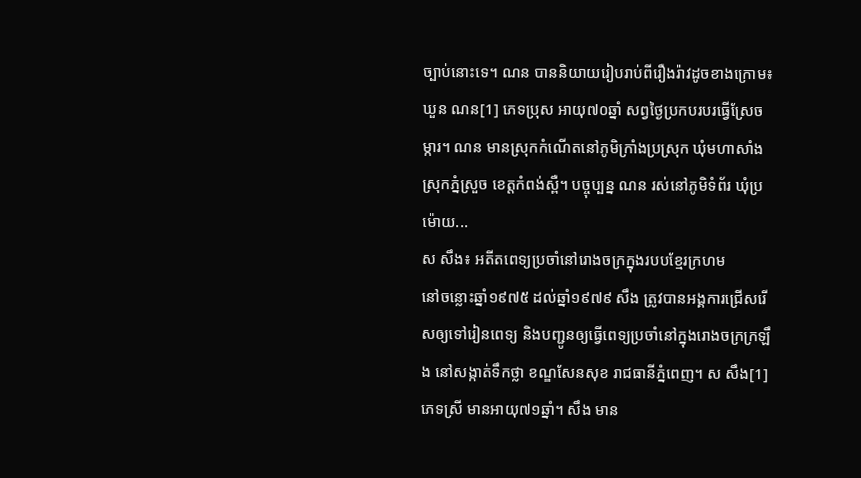ច្បាប់នោះទេ។ ណន បាននិយាយរៀបរាប់ពីរឿងរ៉ាវដូចខាងក្រោម៖ ឃួន ណន[1] ភេទប្រុស អាយុ៧០ឆ្នាំ សព្វថ្ងៃប្រកបរបរធ្វើស្រែចម្ការ។ ណន មានស្រុកកំណើតនៅភូមិក្រាំងប្រស្រុក ឃុំមហាសាំង ស្រុកភ្នំស្រួច ខេត្តកំពង់ស្ពឺ។ បច្ចុប្បន្ន ណន រស់នៅភូមិទំព័រ ឃុំប្រម៉ោយ...
ស សឹង៖ អតីតពេទ្យប្រចាំនៅរោងចក្រក្នុងរបបខ្មែរក្រហម
នៅចន្លោះឆ្នាំ១៩៧៥ ដល់ឆ្នាំ១៩៧៩ សឹង ត្រូវបានអង្គការជ្រើសរើសឲ្យទៅរៀនពេទ្យ និងបញ្ជូនឲ្យធ្វើពេទ្យប្រចាំនៅក្នុងរោងចក្រក្រឡឹង នៅសង្កាត់ទឹកថ្លា ខណ្ឌសែនសុខ រាជធានីភ្នំពេញ។ ស សឹង[1] ភេទស្រី មានអាយុ៧១ឆ្នាំ។ សឹង មាន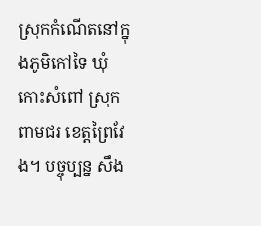ស្រុកកំណើតនៅក្នុងភូមិកៅទៃ ឃុំកោះសំពៅ ស្រុកពាមជរ ខេត្តព្រៃវែង។ បច្ចុប្បន្ន សឹង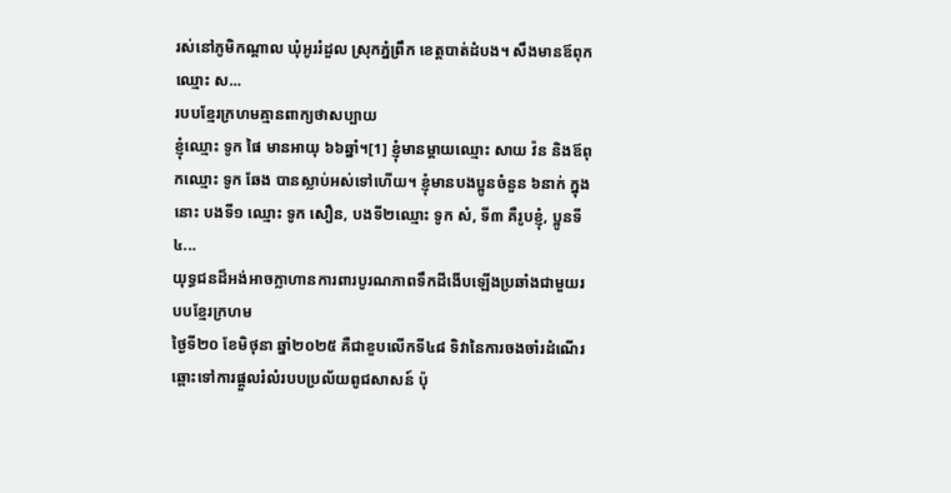រស់នៅភូមិកណ្ដាល ឃុំអូររំដួល ស្រុកភ្នំព្រឹក ខេត្តបាត់ដំបង។ សឹងមានឪពុកឈ្មោះ ស...
របបខ្មែរក្រហមគ្មានពាក្យថាសប្បាយ
ខ្ញុំឈ្មោះ ទូក ផៃ មានអាយុ ៦៦ឆ្នាំ។[1] ខ្ញុំមានម្តាយឈ្មោះ សាយ វ៉ន និងឪពុកឈ្មោះ ទូក ឆែង បានស្លាប់អស់ទៅហើយ។ ខ្ញុំមានបងប្អូនចំនួន ៦នាក់ ក្នុងនោះ បងទី១ ឈ្មោះ ទូក សឿន, បងទី២ឈ្មោះ ទូក សំ, ទី៣ គឺរូបខ្ញុំ, ប្អូនទី៤...
យុទ្ធជនដ៏អង់អាចក្លាហានការពារបូរណភាពទឹកដីងើបឡើងប្រឆាំងជាមួយរបបខ្មែរក្រហម
ថ្ងៃទី២០ ខែមិថុនា ឆ្នាំ២០២៥ គឺជាខួបលើកទី៤៨ ទិវានៃការចងចាំរដំណើរឆ្ពោះទៅការផ្តួលរំលំរបបប្រល័យពូជសាសន៍ ប៉ុ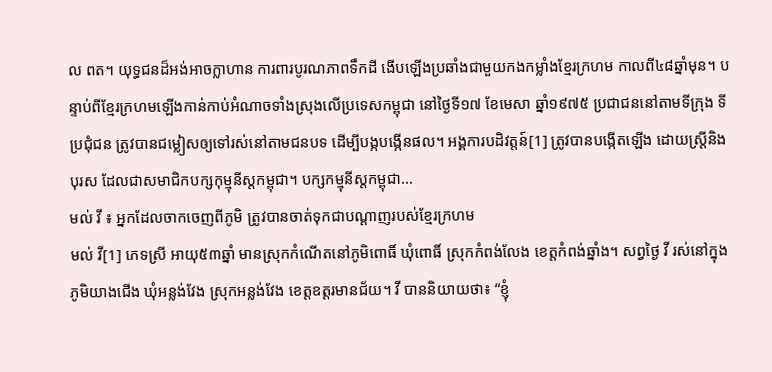ល ពត។ យុទ្ធជនដ៏អង់អាចក្លាហាន ការពារបូរណភាពទឹកដី ងើបឡើងប្រឆាំងជាមួយកងកម្លាំងខ្មែរក្រហម កាលពី៤៨ឆ្នាំមុន។ បន្ទាប់ពីខ្មែរក្រហមឡើងកាន់កាប់អំណាចទាំងស្រុងលើប្រទេសកម្ពុជា នៅថ្ងៃទី១៧ ខែមេសា ឆ្នាំ១៩៧៥ ប្រជាជននៅតាមទីក្រុង ទីប្រជុំជន ត្រូវបានជម្លៀសឲ្យទៅរស់នៅតាមជនបទ ដើម្បីបង្កបង្កើនផល។ អង្គការបដិវត្តន៍[1] ត្រូវបានបង្កើតឡើង ដោយស្តី្រនិងបុរស ដែលជាសមាជិកបក្សកុម្មុនីស្តកម្ពុជា។ បក្សកម្មុនីស្តកម្ពុជា...
មល់ វី ៖ អ្នកដែលចាកចេញពីភូមិ ត្រូវបានចាត់ទុកជាបណ្ដាញរបស់ខ្មែរក្រហម
មល់ វី[1] ភេទស្រី អាយុ៥៣ឆ្នាំ មានស្រុកកំណើតនៅភូមិពោធិ៍ ឃុំពោធិ៍ ស្រុកកំពង់លែង ខេត្តកំពង់ឆ្នាំង។ សព្វថ្ងៃ វី រស់នៅក្នុងភូមិយាងជើង ឃុំអន្លង់វែង ស្រុកអន្លង់វែង ខេត្តឧត្តរមានជ័យ។ វី បាននិយាយថា៖ “ខ្ញុំ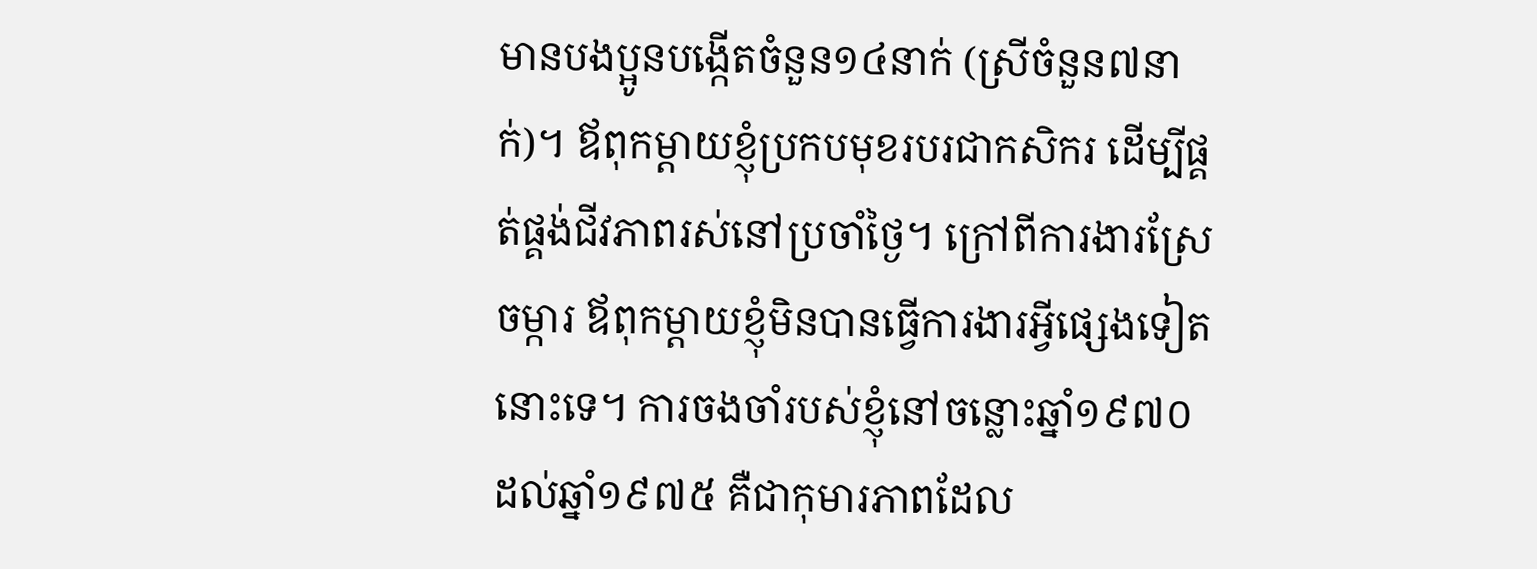មានបងប្អូនបង្កើតចំនួន១៤នាក់ (ស្រីចំនួន៧នាក់)។ ឪពុកម្ដាយខ្ញុំប្រកបមុខរបរជាកសិករ ដើម្បីផ្គត់ផ្គង់ជីវភាពរស់នៅប្រចាំថ្ងៃ។ ក្រៅពីការងារស្រែចម្ការ ឪពុកម្ដាយខ្ញុំមិនបានធ្វើការងារអ្វីផ្សេងទៀតនោះទេ។ ការចងចាំរបស់ខ្ញុំនៅចន្លោះឆ្នាំ១៩៧០ដល់ឆ្នាំ១៩៧៥ គឺជាកុមារភាពដែល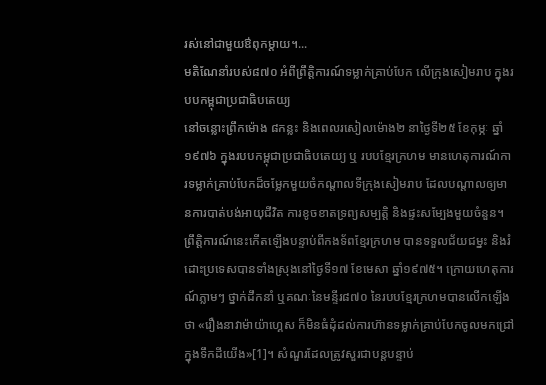រស់នៅជាមួយឳពុកម្តាយ។...
មតិណែនាំរបស់៨៧០ អំពីព្រឹត្តិការណ៍ទម្លាក់គ្រាប់បែក លើក្រុងសៀមរាប ក្នុងរបបកម្ពុជាប្រជាធិបតេយ្យ
នៅចន្លោះព្រឹកម៉ោង ៨កន្លះ និងពេលរសៀលម៉ោង២ នាថ្ងៃទី២៥ ខែកុម្ភៈ ឆ្នាំ១៩៧៦ ក្នុងរបបកម្ពុជាប្រជាធិបតេយ្យ ឬ របបខ្មែរក្រហម មានហេតុការណ៍ការទម្លាក់គ្រាប់បែកដ៏ចម្លែកមួយចំកណ្ដាលទីក្រុងសៀមរាប ដែលបណ្ដាលឲ្យមានការបាត់បង់អាយុជីវិត ការខូចខាតទ្រព្យសម្បត្តិ និងផ្ទះសម្បែងមួយចំនួន។ ព្រឹត្តិការណ៍នេះកើតឡើងបន្ទាប់ពីកងទ័ពខ្មែរក្រហម បានទទួលជ័យជម្នះ និងរំដោះប្រទេសបានទាំងស្រុងនៅថ្ងៃទី១៧ ខែមេសា ឆ្នាំ១៩៧៥។ ក្រោយហេតុការណ៍ភ្លាមៗ ថ្នាក់ដឹកនាំ ឬគណៈនៃមន្ទីរ៨៧០ នៃរបបខ្មែរក្រហមបានលើកឡើងថា «រឿងនាវាម៉ាយ៉ាហ្គេស ក៏មិនធំដុំដល់ការហ៊ានទម្លាក់គ្រាប់បែកចូលមកជ្រៅក្នុងទឹកដីយើង»[1]។ សំណួរដែលត្រូវសួរជាបន្តបន្ទាប់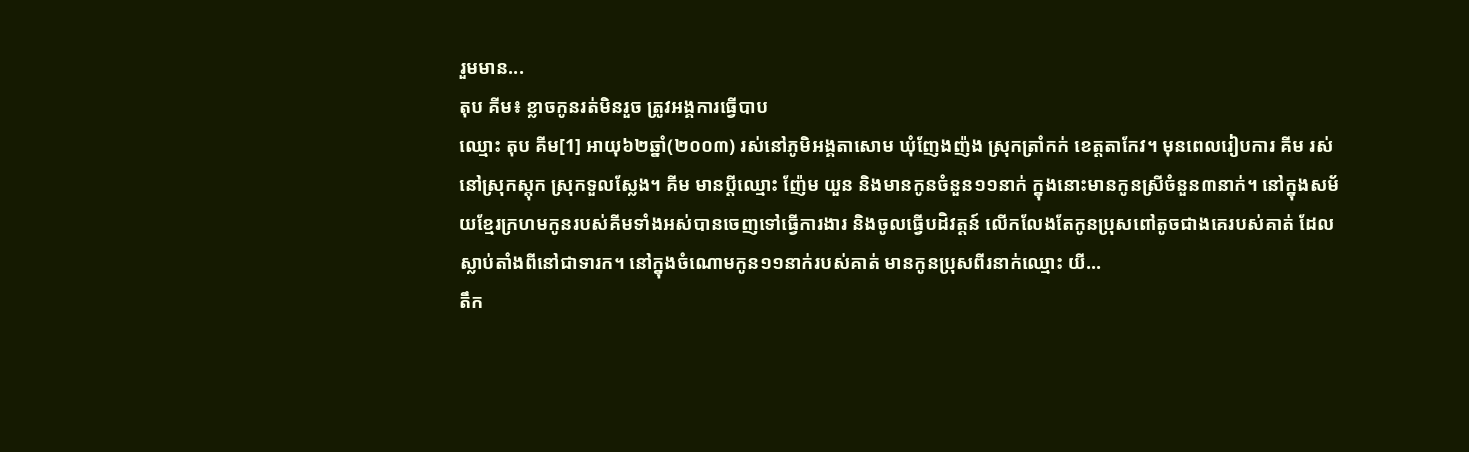រួមមាន...
តុប គីម៖ ខ្លាចកូនរត់មិនរួច ត្រូវអង្គការធ្វើបាប
ឈ្មោះ តុប គីម[1] អាយុ៦២ឆ្នាំ(២០០៣) រស់នៅភូមិអង្គតាសោម ឃុំញែងញ៉ង ស្រុកត្រាំកក់ ខេត្តតាកែវ។ មុនពេលរៀបការ គីម រស់នៅស្រុកស្ដុក ស្រុកទួលស្លែង។ គីម មានប្ដីឈ្មោះ ញ៉ែម យួន និងមានកូនចំនួន១១នាក់ ក្នុងនោះមានកូនស្រីចំនួន៣នាក់។ នៅក្នុងសម័យខ្មែរក្រហមកូនរបស់គីមទាំងអស់បានចេញទៅធ្វើការងារ និងចូលធ្វើបដិវត្តន៍ លើកលែងតែកូនប្រុសពៅតូចជាងគេរបស់គាត់ ដែលស្លាប់តាំងពីនៅជាទារក។ នៅក្នុងចំណោមកូន១១នាក់របស់គាត់ មានកូនប្រុសពីរនាក់ឈ្មោះ យី...
តឹក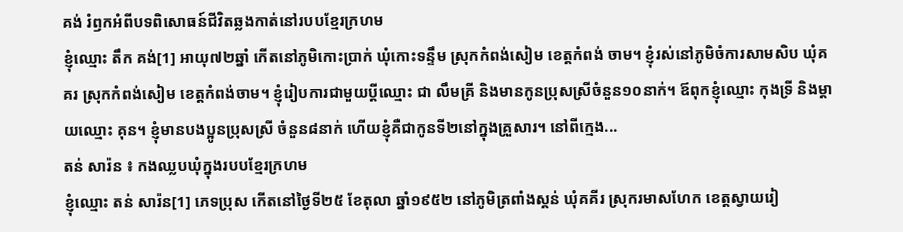គង់ រំឭកអំពីបទពិសោធន៍ជីវិតឆ្លងកាត់នៅរបបខ្មែរក្រហម
ខ្ញុំឈ្មោះ តឹក គង់[1] អាយុ៧២ឆ្នាំ កើតនៅភូមិកោះប្រាក់ ឃុំកោះទន្ទឹម ស្រុកកំពង់សៀម ខេត្តកំពង់ ចាម។ ខ្ញុំរស់នៅភូមិចំការសាមសិប ឃុំគគរ ស្រុកកំពង់សៀម ខេត្តកំពង់ចាម។ ខ្ញុំរៀបការជាមួយប្ដីឈ្មោះ ជា លឹមគ្រី និងមានកូនប្រុសស្រីចំនួន១០នាក់។ ឪពុកខ្ញុំឈ្មោះ កុងទ្រី និងម្ដាយឈ្មោះ គុន។ ខ្ញុំមានបងប្អូនប្រុសស្រី ចំនួន៨នាក់ ហើយខ្ញុំគឺជាកូនទី២នៅក្នុងគ្រួសារ។ នៅពីក្មេង...
តន់ សារ៉ន ៖ កងឈ្លបឃុំក្នុងរបបខ្មែរក្រហម
ខ្ញុំឈ្មោះ តន់ សារ៉ន[1] ភេទប្រុស កើតនៅថ្ងៃទី២៥ ខែតុលា ឆ្នាំ១៩៥២ នៅភូមិត្រពាំងស្គន់ ឃុំគគីរ ស្រុករមាសហែក ខេត្តស្វាយរៀ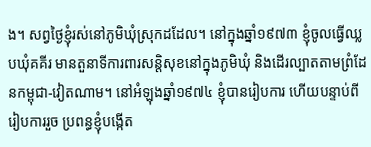ង។ សព្វថ្ងៃខ្ញុំរស់នៅភូមិឃុំស្រុកដដែល។ នៅក្នុងឆ្នាំ១៩៧៣ ខ្ញុំចូលធ្វើឈ្លបឃុំគគីរ មានតួនាទីការពារសន្តិសុខនៅក្នុងភូមិឃុំ និងដើរល្បាតតាមព្រំដែនកម្ពុជា-វៀតណាម។ នៅអំឡុងឆ្នាំ១៩៧៤ ខ្ញុំបានរៀបការ ហើយបន្ទាប់ពីរៀបការរួច ប្រពន្ធខ្ញុំបង្កើត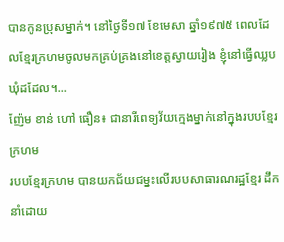បានកូនប្រុសម្នាក់។ នៅថ្ងៃទី១៧ ខែមេសា ឆ្នាំ១៩៧៥ ពេលដែលខ្មែរក្រហមចូលមកគ្រប់គ្រងនៅខេត្តស្វាយរៀង ខ្ញុំនៅធ្វើឈ្លបឃុំដដែល។...
ញ៉ែម ខាន់ ហៅ ធឿន៖ ជានារីពេទ្យវ័យក្មេងម្នាក់នៅក្នុងរបបខ្មែរក្រហម
របបខ្មែរក្រហម បានយកជ័យជម្នះលើរបបសាធារណរដ្ឋខ្មែរ ដឹកនាំដោយ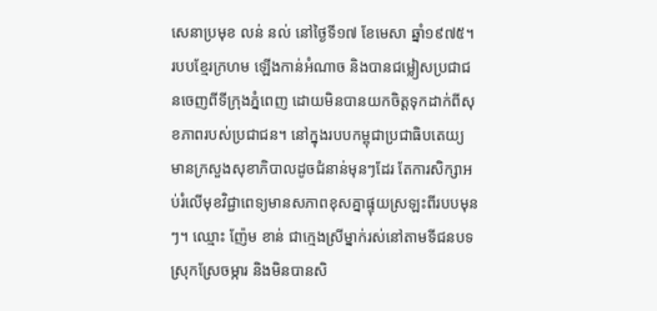សេនាប្រមុខ លន់ នល់ នៅថ្ងៃទី១៧ ខែមេសា ឆ្នាំ១៩៧៥។ របបខ្មែរក្រហម ឡើងកាន់អំណាច និងបានជម្លៀសប្រជាជនចេញពីទីក្រុងភ្នំពេញ ដោយមិនបានយកចិត្តទុកដាក់ពីសុខភាពរបស់ប្រជាជន។ នៅក្នុងរបបកម្ពុជាប្រជាធិបតេយ្យ មានក្រសួងសុខាភិបាលដូចជំនាន់មុនៗដែរ តែការសិក្សាអប់រំលើមុខវិជ្ជាពេទ្យមានសភាពខុសគ្នាផ្ទុយស្រឡះពីរបបមុនៗ។ ឈ្មោះ ញ៉ែម ខាន់ ជាក្មេងស្រីម្នាក់រស់នៅតាមទីជនបទស្រុកស្រែចម្ការ និងមិនបានសិ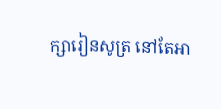ក្សារៀនសូត្រ នៅតែអា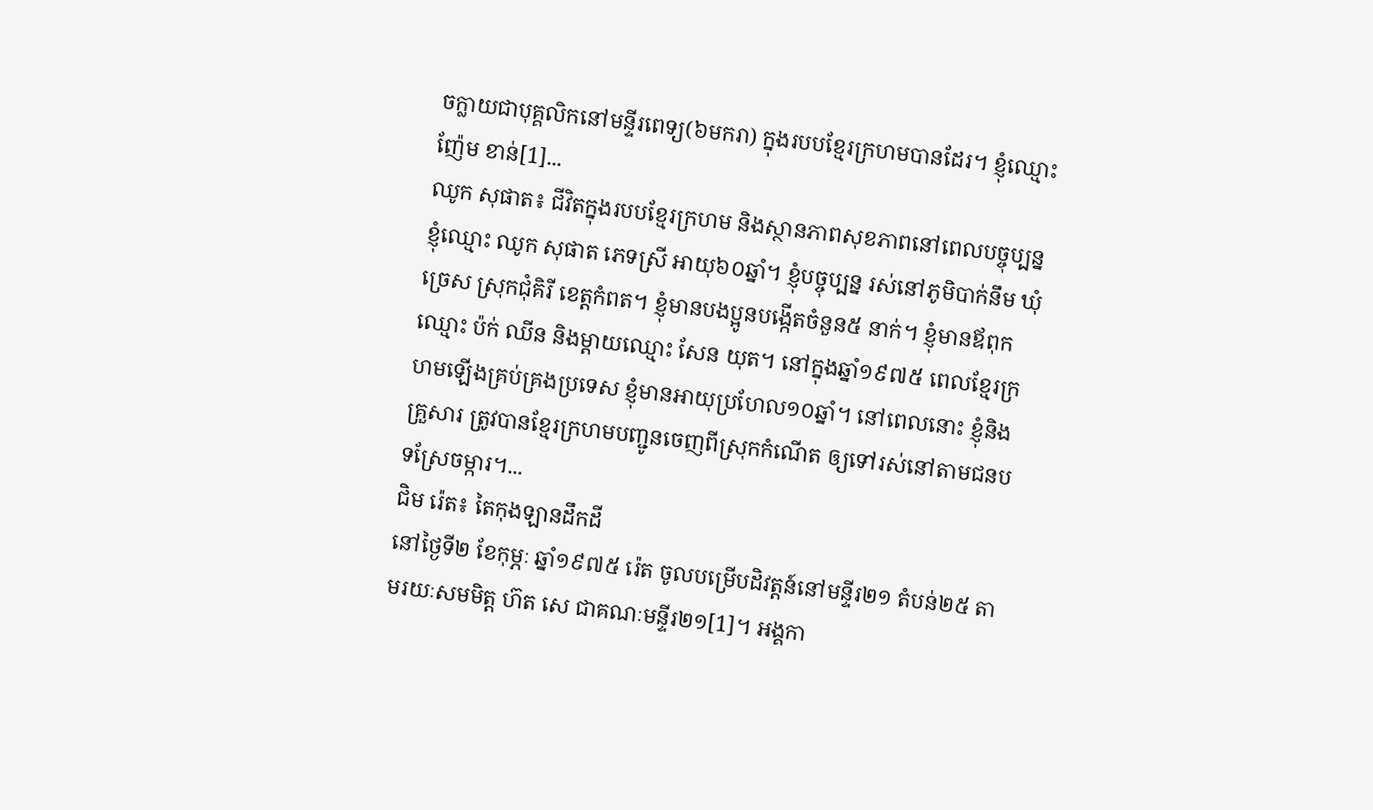ចក្លាយជាបុគ្គលិកនៅមន្ទីរពេទ្យ(៦មករា) ក្នុងរបបខ្មែរក្រហមបានដែរ។ ខ្ញុំឈ្មោះ ញ៉ែម ខាន់[1]...
ឈូក សុផាត៖ ជីវិតក្នុងរបបខ្មែរក្រហម និងស្ថានភាពសុខភាពនៅពេលបច្ចុប្បន្ន
ខ្ញុំឈ្មោះ ឈូក សុផាត ភេទស្រី អាយុ៦០ឆ្នាំ។ ខ្ញុំបច្ចុប្បន្ន រស់នៅភូមិបាក់នឹម ឃុំច្រេស ស្រុកជុំគិរី ខេត្តកំពត។ ខ្ញុំមានបងប្អូនបង្កើតចំនួន៥ នាក់។ ខ្ញុំមានឪពុកឈ្មោះ ប៉ក់ ឈីន និងម្តាយឈ្មោះ សែន យុត។ នៅក្នុងឆ្នាំ១៩៧៥ ពេលខ្មែរក្រហមឡើងគ្រប់គ្រងប្រទេស ខ្ញុំមានអាយុប្រហែល១០ឆ្នាំ។ នៅពេលនោះ ខ្ញុំនិងគ្រួសារ ត្រូវបានខ្មែរក្រហមបញ្ជូនចេញពីស្រុកកំណើត ឲ្យទៅរស់នៅតាមជនបទស្រែចម្ការ។...
ជិម រ៉េត៖ តៃកុងឡានដឹកដី
នៅថ្ងៃទី២ ខែកុម្ភៈ ឆ្នាំ១៩៧៥ រ៉េត ចូលបម្រើបដិវត្តន៍នៅមន្ទីរ២១ តំបន់២៥ តាមរយៈសមមិត្ត ហ៊ត សេ ជាគណៈមន្ទីរ២១[1]។ អង្គកា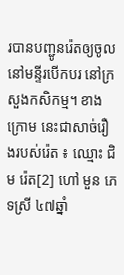របានបញ្ជូនរ៉េតឲ្យចូលនៅមន្ទីរបើកបរ នៅក្រសួងកសិកម្ម។ ខាងក្រោម នេះជាសាច់រឿងរបស់រ៉េត ៖ ឈ្មោះ ជិម រ៉េត[2] ហៅ មួន ភេទស្រី ៤៧ឆ្នាំ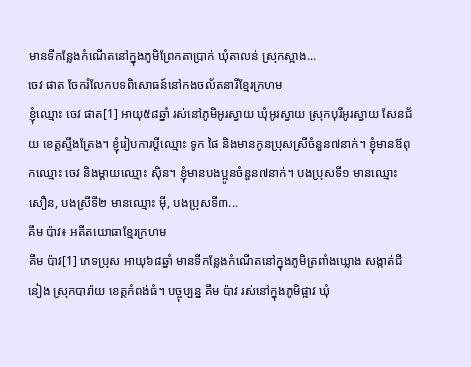មានទីកន្លែងកំណើតនៅក្នុងភូមិព្រែកតាប្រាក់ ឃុំតាលន់ ស្រុកស្អាង...
ចេវ ផាត ចែករំលែកបទពិសោធន៍នៅកងចល័តនារីខ្មែរក្រហម
ខ្ញុំឈ្មោះ ចេវ ផាត[1] អាយុ៥៨ឆ្នាំ រស់នៅភូមិអូរស្វាយ ឃុំអូរស្វាយ ស្រុកបុរីអូរស្វាយ សែនជ័យ ខេត្តស្ទឹងត្រែង។ ខ្ញុំរៀបការប្ដីឈ្មោះ ទូក ផៃ និងមានកូនប្រុសស្រីចំនួន៧នាក់។ ខ្ញុំមានឪពុកឈ្មោះ ចេវ និងម្ដាយឈ្មោះ ស៊ិន។ ខ្ញុំមានបងប្អូនចំនួន៧នាក់។ បងប្រុសទី១ មានឈ្មោះ សឿន, បងស្រីទី២ មានឈ្មោះ ម៉ី, បងប្រុសទី៣...
គឹម ប៉ាវ៖ អតីតយោធាខ្មែរក្រហម
គឹម ប៉ាវ[1] ភេទប្រុស អាយុ៦៨ឆ្នាំ មានទីកន្លែងកំណើតនៅក្នុងភូមិត្រពាំងឃ្លោង សង្កាត់ជីនៀង ស្រុកបារ៉ាយ ខេត្ដកំពង់ធំ។ បច្ចុប្បន្ន គឹម ប៉ាវ រស់នៅក្នុងភូមិផ្អាវ ឃុំ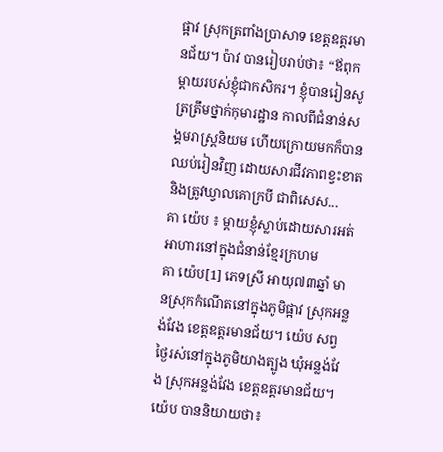ផ្អាវ ស្រុកត្រពាំងប្រាសាទ ខេត្ដឧត្ដរមានជ័យ។ ប៉ាវ បានរៀបរាប់ថា៖ “ឪពុកម្ដាយរបស់ខ្ញុំជាកសិករ។ ខ្ញុំបានរៀនសូត្រត្រឹមថ្នាក់កុមារដ្ឋាន កាលពីជំនាន់សង្គមរាស្ដ្រនិយម ហើយក្រោយមកក៏បានឈប់រៀនវិញ ដោយសារជីវភាពខ្វះខាត និងត្រូវឃ្វាលគោក្របី ជាពិសេស...
គា យ៉េប ៖ ម្តាយខ្ញុំស្លាប់ដោយសារអត់អាហារនៅក្នុងជំនាន់ខ្មែរក្រហម
គា យ៉េប[1] ភេទស្រី អាយុ៧៣ឆ្នាំ មានស្រុកកំណើតនៅក្នុងភូមិផ្អាវ ស្រុកអន្លង់វែង ខេត្តឧត្តរមានជ័យ។ យ៉េប សព្វថ្ងៃរស់នៅក្នុងភូមិយាងត្បូង ឃុំអន្លង់វែង ស្រុកអន្លង់វែង ខេត្តឧត្តរមានជ័យ។ យ៉េប បាននិយាយថា៖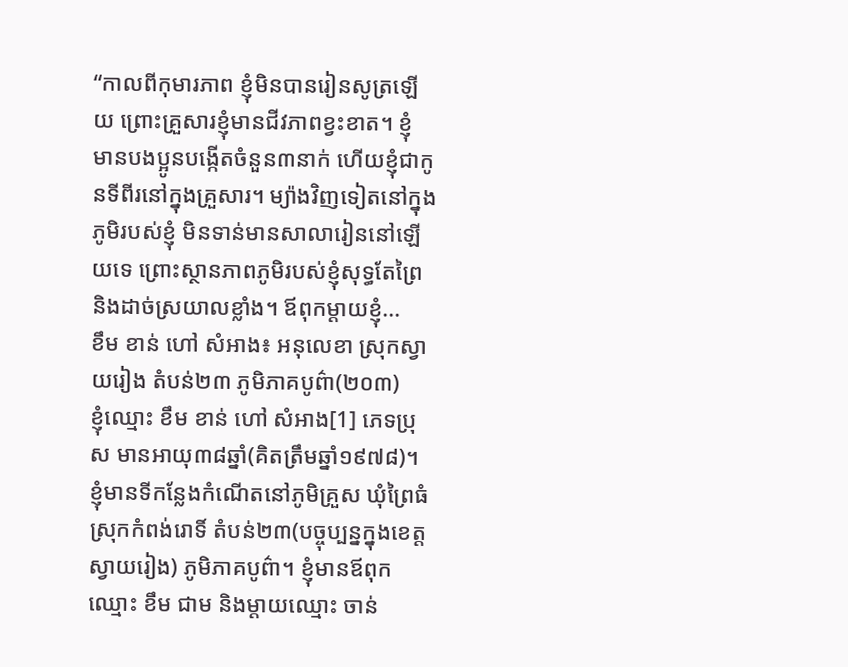“កាលពីកុមារភាព ខ្ញុំមិនបានរៀនសូត្រឡើយ ព្រោះគ្រួសារខ្ញុំមានជីវភាពខ្វះខាត។ ខ្ញុំ មានបងប្អូនបង្កើតចំនួន៣នាក់ ហើយខ្ញុំជាកូនទីពីរនៅក្នុងគ្រួសារ។ ម្យ៉ាងវិញទៀតនៅក្នុងភូមិរបស់ខ្ញុំ មិនទាន់មានសាលារៀននៅឡើយទេ ព្រោះស្ថានភាពភូមិរបស់ខ្ញុំសុទ្ធតែព្រៃ និងដាច់ស្រយាលខ្លាំង។ ឪពុកម្ដាយខ្ញុំ...
ខឹម ខាន់ ហៅ សំអាង៖ អនុលេខា ស្រុកស្វាយរៀង តំបន់២៣ ភូមិភាគបូព៌ា(២០៣)
ខ្ញុំឈ្មោះ ខឹម ខាន់ ហៅ សំអាង[1] ភេទប្រុស មានអាយុ៣៨ឆ្នាំ(គិតត្រឹមឆ្នាំ១៩៧៨)។ ខ្ញុំមានទីកន្លែងកំណើតនៅភូមិគ្រួស ឃុំព្រៃធំ ស្រុកកំពង់រោទិ៍ តំបន់២៣(បច្ចុប្បន្នក្នុងខេត្តស្វាយរៀង) ភូមិភាគបូព៌ា។ ខ្ញុំមានឪពុកឈ្មោះ ខឹម ជាម និងម្ដាយឈ្មោះ ចាន់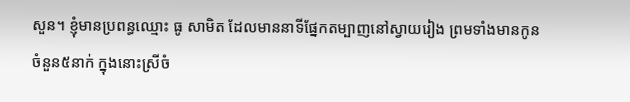សួន។ ខ្ញុំមានប្រពន្ធឈ្មោះ ធូ សាមិត ដែលមាននាទីផ្នែកតម្បាញនៅស្វាយរៀង ព្រមទាំងមានកូនចំនួន៥នាក់ ក្នុងនោះស្រីចំ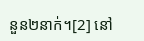នួន២នាក់។[2] នៅ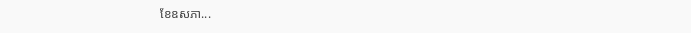ខែឧសភា...